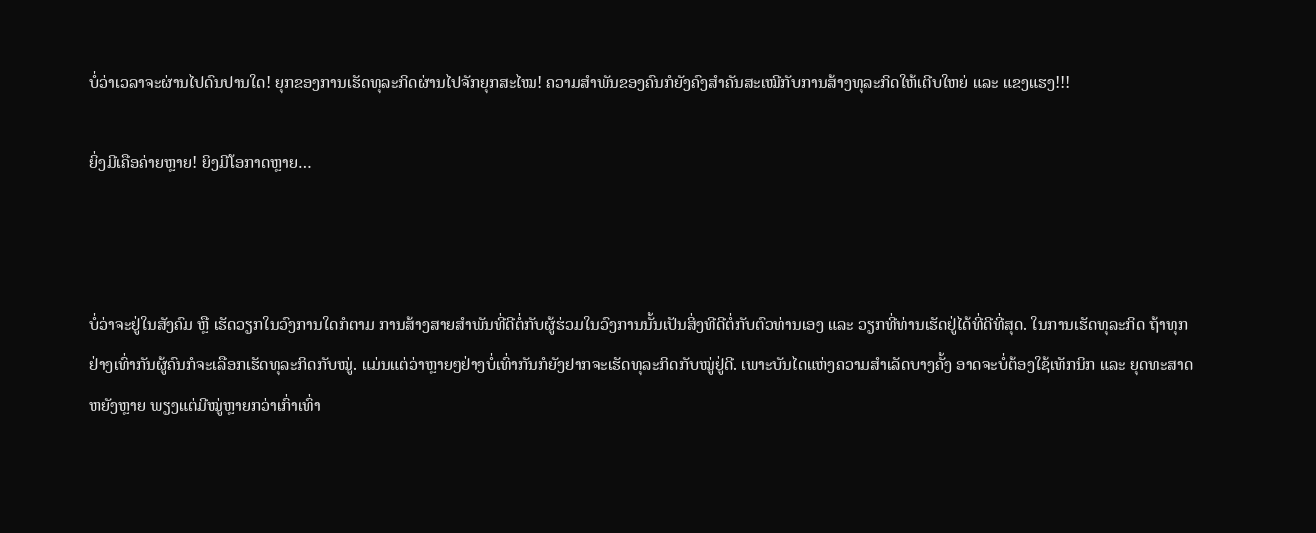ບໍ່ວ່າເວລາຈະຜ່ານໄປດົນປານໃດ! ຍຸກຂອງການເຮັດທຸລະກິດຜ່ານໄປຈັກຍຸກສະໄໝ! ຄວາມສໍາພັນຂອງຄົນກໍຍັງຄົງສໍາຄັນສະເໝີກັບການສ້າງທຸລະກິດໃຫ້ເຕີບໃຫຍ່ ແລະ ແຂງແຮງ!!!

ຍິ່ງມີເຄືອຄ່າຍຫຼາຍ! ຍິງມີໂອກາດຫຼາຍ…



ບໍ່ວ່າຈະຢູ່ໃນສັງຄົມ ຫຼື ເຮັດວຽກໃນວົງການໃດກໍຕາມ ການສ້າງສາຍສໍາພັນທີ່ດີຕໍ່ກັບຜູ້ຮ່ວມໃນວົງການນັ້ນເປັນສິ່ງທີດີຕໍ່ກັບຕົວທ່ານເອງ ແລະ ວຽກທີ່ທ່ານເຮັດຢູ່ໄດ້ທີ່ດີທີ່ສຸດ. ໃນການເຮັດທຸລະກິດ ຖ້າທຸກຢ່າງເທົ່າກັນຜູ້ຄົນກໍຈະເລືອກເຮັດທຸລະກິດກັບໝູ່. ແມ່ນແຕ່ວ່າຫຼາຍໆຢ່າງບໍ່ເທົ່າກັນກໍຍັງຢາກຈະເຮັດທຸລະກິດກັບໝູ່ຢູ່ດີ. ເພາະບັນໄດແຫ່ງຄວາມສໍາເລັດບາງຄັ້ງ ອາດຈະບໍ່ຕ້ອງໃຊ້ເທັກນິກ ແລະ ຍຸດທະສາດຫຍັງຫຼາຍ ພຽງແຕ່ມີໝູ່ຫຼາຍກວ່າເກົ່າເທົ່າ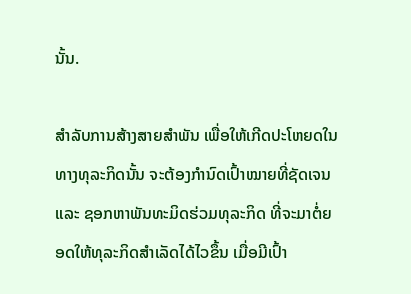ນັ້ນ.

ສໍາລັບການສ້າງສາຍສໍາພັນ ເພື່ອໃຫ້ເກີດປະໂຫຍດໃນທາງທຸລະກິດນັ້ນ ຈະຕ້ອງກໍານົດເປົ້າໝາຍທີ່ຊັດເຈນ ແລະ ຊອກຫາພັນທະມິດຮ່ວມທຸລະກິດ ທີ່ຈະມາຕໍ່ຍອດໃຫ້ທຸລະກິດສໍາເລັດໄດ້ໄວຂຶ້ນ ເມື່ອມີເປົ້າ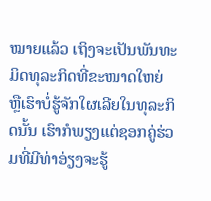ໝາຍແລ້ວ ເຖິງຈະເປັນພັນທະມິດທຸລະກິດທີ່ຂະໜາດໃຫຍ່ ຫຼືເຮົາບໍ່ຮູ້ຈັກໃຜເລີຍໃນທຸລະກິດນັ້ນ ເຮົາກໍພຽງແຕ່ຊອກຄູ່ຮ່ວມທີ່ມີທ່າອ່ຽງຈະຮູ້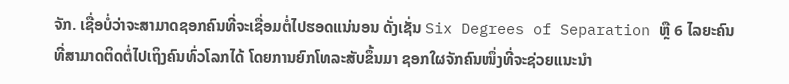ຈັກ. ເຊື່ອບໍ່ວ່າຈະສາມາດຊອກຄົນທີ່ຈະເຊື່ອມຕໍ່ໄປຮອດແນ່ນອນ ດັ່ງເຊັ່ນ Six Degrees of Separation ຫຼື 6 ໄລຍະຄົນ ທີ່ສາມາດຕິດຕໍ່ໄປເຖິງຄົນທົ່ວໂລກໄດ້ ໂດຍການຍົກໂທລະສັບຂຶ້ນມາ ຊອກໃຜຈັກຄົນໜຶ່ງທີ່ຈະຊ່ວຍແນະນໍາ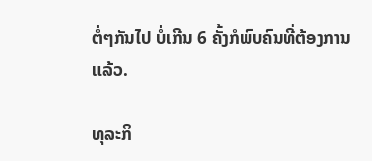ຕໍ່ໆກັນໄປ ບໍ່ເກີນ 6 ຄັ້ງກໍພົບຄົນທີ່ຕ້ອງການແລ້ວ.

ທຸລະກິ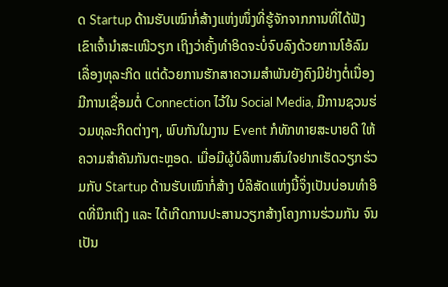ດ Startup ດ້ານຮັບເໝົາກໍ່ສ້າງແຫ່ງໜຶ່ງທີ່ຮູ້ຈັກຈາກການທີ່ໄດ້ຟັງເຂົາເຈົ້ານໍາສະເໜີວຽກ ເຖິງວ່າຄັ້ງທໍາອິດຈະບໍ່ຈົບລົງດ້ວຍການໂອ້ລົມເລື່ອງທຸລະກິດ ແຕ່ດ້ວຍການຮັກສາຄວາມສໍາພັນຍັງຄົງມີຢ່າງຕໍ່ເນື່ອງ ມີການເຊື່ອມຕໍ່ Connection ໄວ້ໃນ Social Media, ມີການຊວນຮ່ວມທຸລະກິດຕ່າງໆ, ພົບກັນໃນງານ Event ກໍທັກທາຍສະບາຍດີ ໃຫ້ຄວາມສໍາຄັນກັນຕະຫຼອດ. ເມື່ອມີຜູ້ບໍລິຫານສົນໃຈຢາກເຮັດວຽກຮ່ວມກັບ Startup ດ້ານຮັບເໝົາກໍ່ສ້າງ ບໍລິສັດແຫ່ງນີ້ຈຶ່ງເປັນບ່ອນທໍາອິດທີ່ນຶກເຖິງ ແລະ ໄດ້ເກີດການປະສານວຽກສ້າງໂຄງການຮ່ວມກັນ ຈົນເປັນ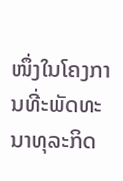ໜຶ່ງໃນໂຄງການທີ່ະພັດທະນາທຸລະກິດ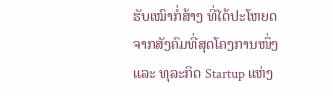ຮັບເໝົາກໍ່ສ້າງ ທີ່ໄດ້ປະໂຫຍດຈາກສັງຄົມທີ່ສຸດໂຄງການໜຶ່ງ ແລະ ທຸລະກິດ Startup ແຫ່ງ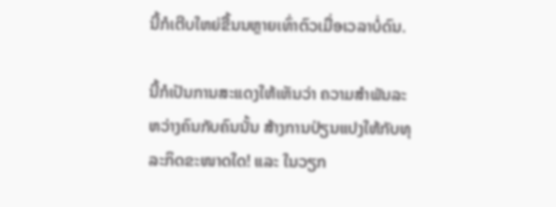ນີ້ກໍເຕີບໃຫຍ່ຂື້ນນຫຼາຍເທົ່າຕົວເມື່ອເວລາບໍ່ດົນ.

ນີ້ກໍເປັນການສະແດງໃຫ້ເຫັນວ່າ ຄວາມສໍາພັນລະຫວ່າງຄົນກັບຄົນນັ້ນ ສ້າງການປ່ຽນແປງໃຫ້ກັບທຸລະກິດຂະໜາດໃດ! ແລະ ໃນວຽກ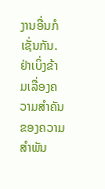ງານອື່ນກໍເຊັ່ນກັນ. ຢ່າເບິ່ງຂ້າມເລື່ອງຄວາມສໍາຄັນຂອງຄວາມສໍາພັນ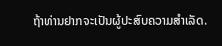ຖ້າທ່ານຢາກຈະເປັນຜູ້ປະສົບຄວາມສໍາເລັດ.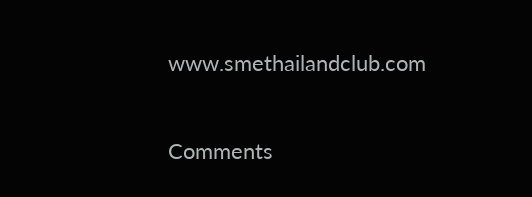www.smethailandclub.com

Comments